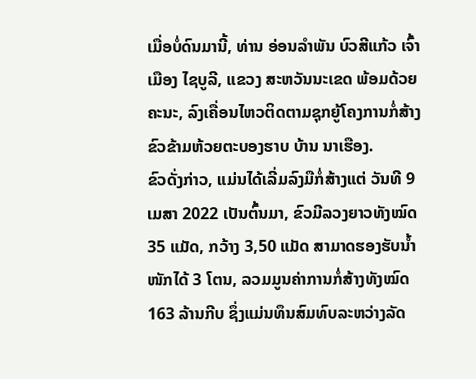ເມື່ອບໍ່ດົນມານີ້, ທ່ານ ອ່ອນລໍາພັນ ບົວສີແກ້ວ ເຈົ້າເມືອງ ໄຊບູລີ, ແຂວງ ສະຫວັນນະເຂດ ພ້ອມດ້ວຍຄະນະ, ລົງເຄື່ອນໄຫວຕິດຕາມຊຸກຍູ້ໂຄງການກໍ່ສ້າງຂົວຂ້າມຫ້ວຍຕະບອງຮາບ ບ້ານ ນາເຮືອງ.
ຂົວດັ່ງກ່າວ, ແມ່ນໄດ້ເລີ່ມລົງມືກໍ່ສ້າງແຕ່ ວັນທີ 9 ເມສາ 2022 ເປັນຕົ້ນມາ, ຂົວມີລວງຍາວທັງໝົດ 35 ແມັດ, ກວ້າງ 3,50 ແມັດ ສາມາດຮອງຮັບນໍ້າໜັກໄດ້ 3 ໂຕນ, ລວມມູນຄ່າການກໍ່ສ້າງທັງໝົດ 163 ລ້ານກີບ ຊຶ່ງແມ່ນທຶນສົມທົບລະຫວ່າງລັດ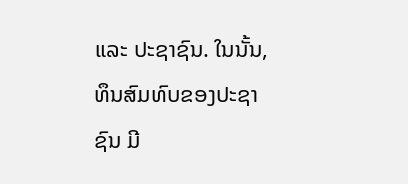ແລະ ປະຊາຊົນ. ໃນນັ້ນ, ທຶນສົມທົບຂອງປະຊາຊົນ ມີ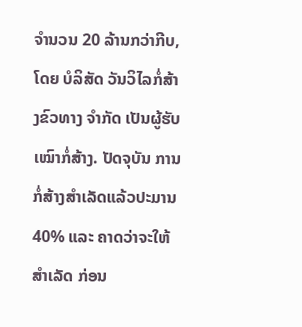ຈຳນວນ 20 ລ້ານກວ່າກີບ, ໂດຍ ບໍລິສັດ ວັນວິໄລກໍ່ສ້າງຂົວທາງ ຈໍາກັດ ເປັນຜູ້ຮັບເໝົາກໍ່ສ້າງ. ປັດຈຸບັນ ການກໍ່ສ້າງສໍາເລັດແລ້ວປະມານ 40% ແລະ ຄາດວ່າຈະໃຫ້ສໍາເລັດ ກ່ອນ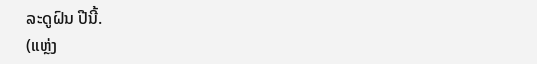ລະດູຝົນ ປີນີ້.
(ແຫຼ່ງ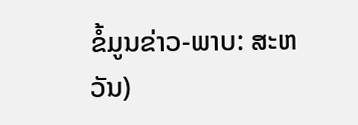ຂໍ້ມູນຂ່າວ-ພາບ: ສະຫວັນ)